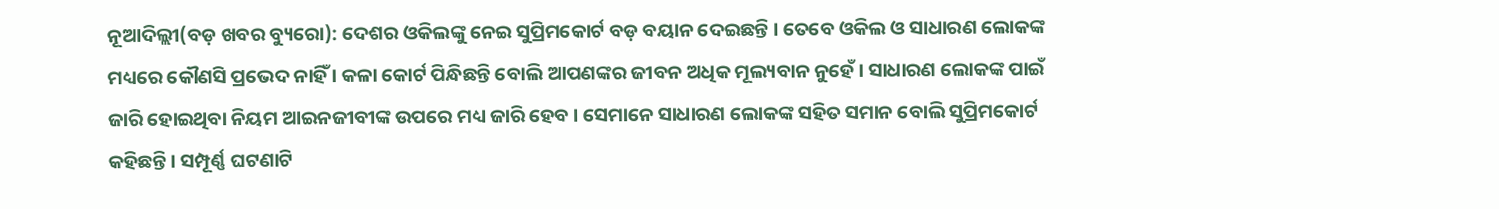ନୂଆଦିଲ୍ଲୀ(ବଡ଼ ଖବର ବ୍ୟୁରୋ): ଦେଶର ଓକିଲଙ୍କୁ ନେଇ ସୁପ୍ରିମକୋର୍ଟ ବଡ଼ ବୟାନ ଦେଇଛନ୍ତି । ତେବେ ଓକିଲ ଓ ସାଧାରଣ ଲୋକଙ୍କ ମଧ୍ୟରେ କୌଣସି ପ୍ରଭେଦ ନାହିଁ । କଳା କୋର୍ଟ ପିନ୍ଧିଛନ୍ତି ବୋଲି ଆପଣଙ୍କର ଜୀବନ ଅଧିକ ମୂଲ୍ୟବାନ ନୁହେଁ । ସାଧାରଣ ଲୋକଙ୍କ ପାଇଁ ଜାରି ହୋଇଥିବା ନିୟମ ଆଇନଜୀବୀଙ୍କ ଉପରେ ମଧ୍ୟ ଜାରି ହେବ । ସେମାନେ ସାଧାରଣ ଲୋକଙ୍କ ସହିତ ସମାନ ବୋଲି ସୁପ୍ରିମକୋର୍ଟ କହିଛନ୍ତି । ସମ୍ପୂର୍ଣ୍ଣ ଘଟଣାଟି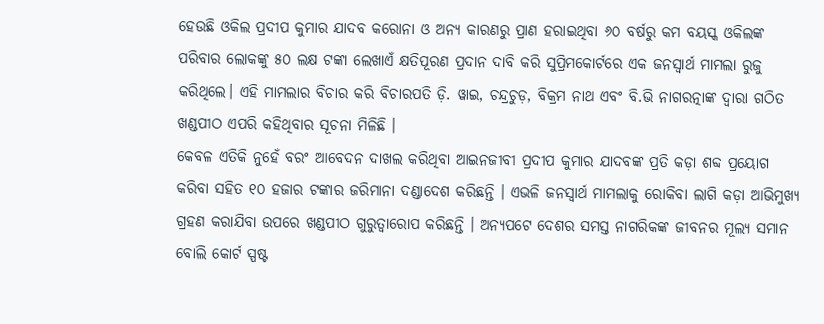ହେଉଛି ଓକିଲ ପ୍ରଦୀପ କୁମାର ଯାଦବ କରୋନା ଓ ଅନ୍ୟ କାରଣରୁ ପ୍ରାଣ ହରାଇଥିବା ୬୦ ବର୍ଷରୁ କମ ବୟସ୍କ ଓକିଲଙ୍କ ପରିବାର ଲୋକଙ୍କୁ ୫୦ ଲକ୍ଷ ଟଙ୍କା ଲେଖାଏଁ କ୍ଷତିପୂରଣ ପ୍ରଦାନ ଦାବି କରି ସୁପ୍ରିମକୋର୍ଟରେ ଏକ ଜନସ୍ୱାର୍ଥ ମାମଲା ରୁଜୁ କରିଥିଲେ। ଏହି ମାମଲାର ବିଚାର କରି ବିଚାରପତି ଡ଼ି. ୱାଇ, ଚନ୍ଦ୍ରଚୁଡ଼, ବିକ୍ରମ ନାଥ ଏବଂ ବି.ଭି ନାଗରତ୍ନାଙ୍କ ଦ୍ୱାରା ଗଠିତ ଖଣ୍ଡପୀଠ ଏପରି କହିଥିବାର ସୂଚନା ମିଳିଛି ।
କେବଳ ଏତିକି ନୁହେଁ ବରଂ ଆବେଦନ ଦାଖଲ କରିଥିବା ଆଇନଜୀବୀ ପ୍ରଦୀପ କୁମାର ଯାଦବଙ୍କ ପ୍ରତି କଡ଼ା ଶବ୍ଦ ପ୍ରୟୋଗ କରିବା ସହିତ ୧୦ ହଜାର ଟଙ୍କାର ଜରିମାନା ଦଣ୍ଡାଦେଶ କରିଛନ୍ତି । ଏଭଳି ଜନସ୍ୱାର୍ଥ ମାମଲାକୁ ରୋକିବା ଲାଗି କଡ଼ା ଆଭିମୁଖ୍ୟ ଗ୍ରହଣ କରାଯିବା ଉପରେ ଖଣ୍ଡପୀଠ ଗୁରୁତ୍ୱାରୋପ କରିଛନ୍ତି । ଅନ୍ୟପଟେ ଦେଶର ସମସ୍ତ ନାଗରିକଙ୍କ ଜୀବନର ମୂଲ୍ୟ ସମାନ ବୋଲି କୋର୍ଟ ସ୍ପଷ୍ଟ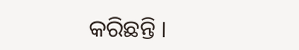କରିଛନ୍ତି ।